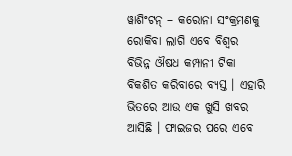ୱାଶିଂଟନ୍ – କରୋନା ସଂକ୍ରମଣକୁ ରୋକିବା ଲାଗି ଏବେ ବିଶ୍ୱର ବିଭିନ୍ନ ଔଷଧ କମ୍ପାନୀ ଟିକା ବିକଶିତ କରିବାରେ ବ୍ୟସ୍ତ । ଏହାରି ଭିତରେ ଆଉ ଏକ ଖୁସି ଖବର ଆସିଛି । ଫାଇଜର ପରେ ଏବେ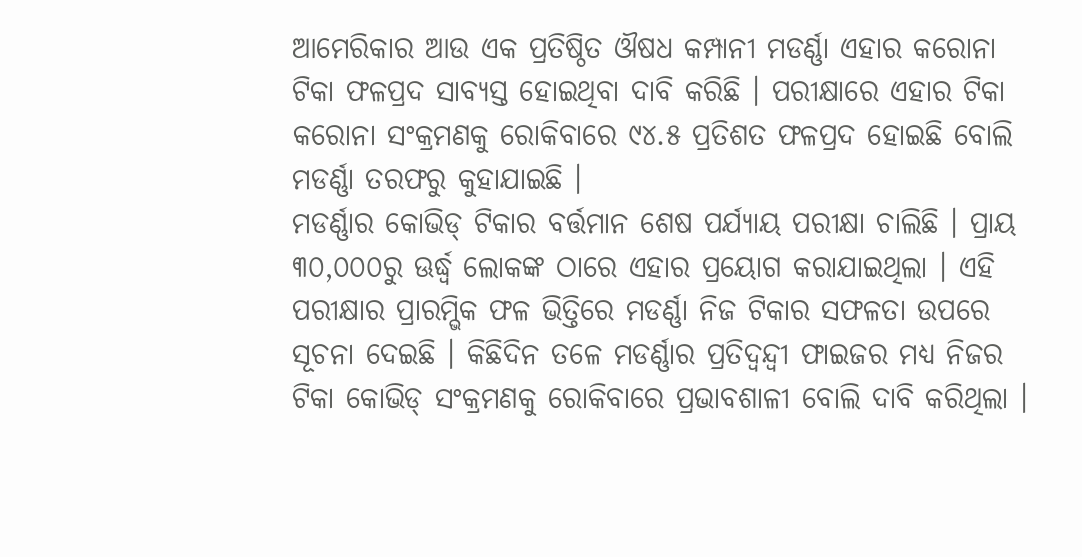ଆମେରିକାର ଆଉ ଏକ ପ୍ରତିଷ୍ଠିତ ଔଷଧ କମ୍ପାନୀ ମଡର୍ଣ୍ଣା ଏହାର କରୋନା ଟିକା ଫଳପ୍ରଦ ସାବ୍ୟସ୍ତ ହୋଇଥିବା ଦାବି କରିଛି । ପରୀକ୍ଷାରେ ଏହାର ଟିକା କରୋନା ସଂକ୍ରମଣକୁ ରୋକିବାରେ ୯୪.୫ ପ୍ରତିଶତ ଫଳପ୍ରଦ ହୋଇଛି ବୋଲି ମଡର୍ଣ୍ଣା ତରଫରୁ କୁହାଯାଇଛି ।
ମଡର୍ଣ୍ଣାର କୋଭିଡ୍ ଟିକାର ବର୍ତ୍ତମାନ ଶେଷ ପର୍ଯ୍ୟାୟ ପରୀକ୍ଷା ଚାଲିଛି । ପ୍ରାୟ ୩୦,୦୦୦ରୁ ଊର୍ଦ୍ଧ୍ୱ ଲୋକଙ୍କ ଠାରେ ଏହାର ପ୍ରୟୋଗ କରାଯାଇଥିଲା । ଏହି ପରୀକ୍ଷାର ପ୍ରାରମ୍ଭିକ ଫଳ ଭିତ୍ତିରେ ମଡର୍ଣ୍ଣା ନିଜ ଟିକାର ସଫଳତା ଉପରେ ସୂଚନା ଦେଇଛି । କିଛିଦିନ ତଳେ ମଡର୍ଣ୍ଣାର ପ୍ରତିଦ୍ୱନ୍ଦ୍ୱୀ ଫାଇଜର ମଧ୍ୟ ନିଜର ଟିକା କୋଭିଡ୍ ସଂକ୍ରମଣକୁ ରୋକିବାରେ ପ୍ରଭାବଶାଳୀ ବୋଲି ଦାବି କରିଥିଲା ।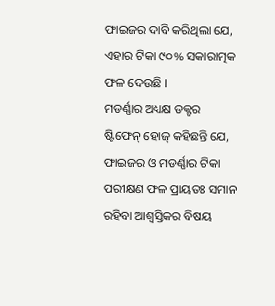ଫାଇଜର ଦାବି କରିଥିଲା ଯେ, ଏହାର ଟିକା ୯୦% ସକାରାତ୍ମକ ଫଳ ଦେଉଛି ।
ମଡର୍ଣ୍ଣାର ଅଧ୍ୟକ୍ଷ ଡକ୍ଟର ଷ୍ଟିଫେନ୍ ହୋଜ୍ କହିଛନ୍ତି ଯେ, ଫାଇଜର ଓ ମଡର୍ଣ୍ଣାର ଟିକା ପରୀକ୍ଷଣ ଫଳ ପ୍ରାୟତଃ ସମାନ ରହିବା ଆଶ୍ୱସ୍ତିକର ବିଷୟ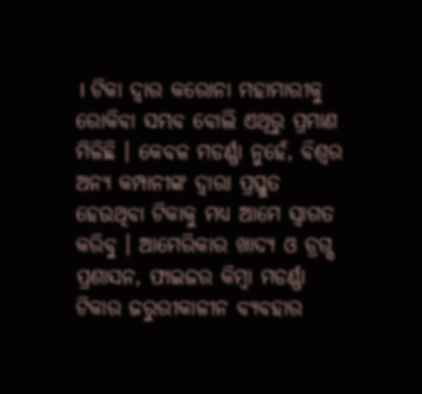। ଟିକା ଦ୍ୱାର କରୋନା ମହାମାରୀକୁ ରୋକିବା ସମ୍ଭବ ବୋଲି ଏଥିରୁ ପ୍ରମାଣ ମିଳିଛି । କେବଳ ମଡର୍ଣ୍ଣା ନୁହେଁ, ବିଶ୍ୱର ଅନ୍ୟ କମ୍ପାନୀଙ୍କ ଦ୍ୱାରା ପ୍ରସ୍ତୁତ ହେଉଥିବା ଟିକାକୁ ମଧ୍ୟ ଆମେ ସ୍ୱାଗତ କରିବୁ । ଆମେରିକାର ଖାଦ୍ୟ ଓ ଡ୍ରଗ୍ସ ପ୍ରଶାସନ, ଫାଇଜର କିମ୍ବା ମଡର୍ଣ୍ଣା ଟିକାର ଜରୁରୀକାଳୀନ ବ୍ୟବହାର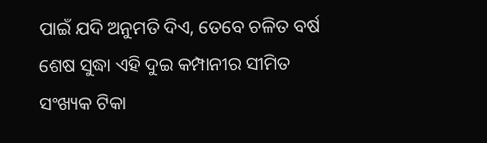ପାଇଁ ଯଦି ଅନୁମତି ଦିଏ, ତେବେ ଚଳିତ ବର୍ଷ ଶେଷ ସୁଦ୍ଧା ଏହି ଦୁଇ କମ୍ପାନୀର ସୀମିତ ସଂଖ୍ୟକ ଟିକା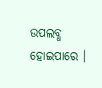ଉପଲବ୍ଧ ହୋଇପାରେ ।